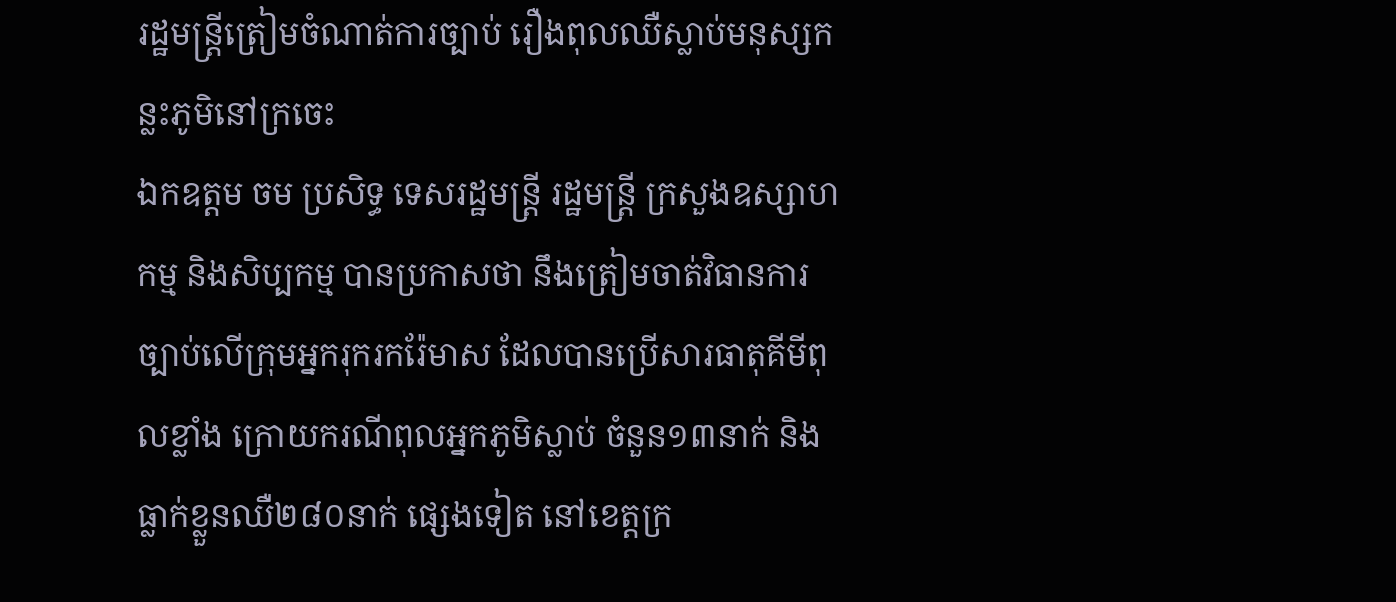រដ្ឋមន្រ្តីត្រៀមចំណាត់ការច្បាប់ រឿងពុលឈឺស្លាប់មនុស្សកន្លះភូមិនៅក្រចេះ
ឯកឧត្ដម ចម ប្រសិទ្ធ ទេសរដ្ឋមន្ត្រី រដ្ឋមន្ត្រី ក្រសួងឧស្សាហកម្ម និងសិប្បកម្ម បានប្រកាសថា នឹងត្រៀមចាត់វិធានការ ច្បាប់លើក្រុមអ្នករុករករ៉ែមាស ដែលបានប្រើសារធាតុគីមីពុលខ្លាំង ក្រោយករណីពុលអ្នកភូមិស្លាប់ ចំនួន១៣នាក់ និងធ្លាក់ខ្លួនឈឺ២៨០នាក់ ផ្សេងទៀត នៅខេត្តក្រ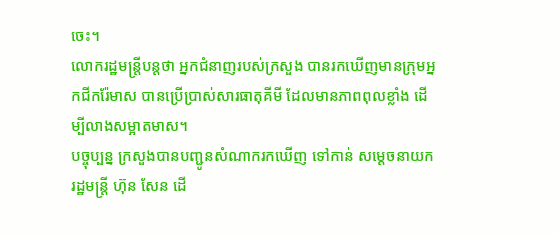ចេះ។
លោករដ្ឋមន្ត្រីបន្តថា អ្នកជំនាញរបស់ក្រសួង បានរកឃើញមានក្រុមអ្នកជីករ៉ែមាស បានប្រើប្រាស់សារធាតុគីមី ដែលមានភាពពុលខ្លាំង ដើម្បីលាងសម្អាតមាស។
បច្ចុប្បន្ន ក្រសួងបានបញ្ជូនសំណាករកឃើញ ទៅកាន់ សម្ដេចនាយករដ្ឋមន្ត្រី ហ៊ុន សែន ដើ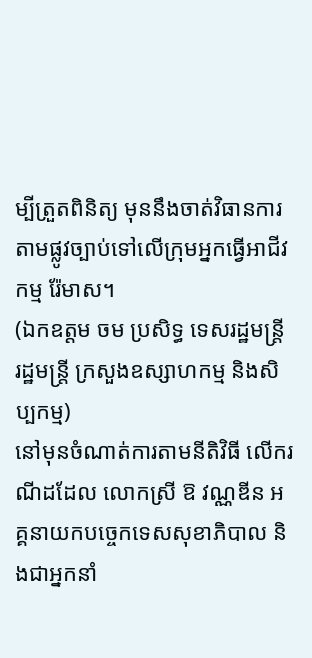ម្បីត្រួតពិនិត្យ មុននឹងចាត់វិធានការ តាមផ្លូវច្បាប់ទៅលើក្រុមអ្នកធ្វើអាជីវកម្ម រ៉ែមាស។
(ឯកឧត្ដម ចម ប្រសិទ្ធ ទេសរដ្ឋមន្ត្រី រដ្ឋមន្ត្រី ក្រសួងឧស្សាហកម្ម និងសិប្បកម្ម)
នៅមុនចំណាត់ការតាមនីតិវិធី លើករណីដដែល លោកស្រី ឱ វណ្ណឌីន អគ្គនាយកបច្ចេកទេសសុខាភិបាល និងជាអ្នកនាំ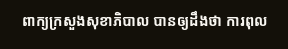ពាក្យក្រសួងសុខាភិបាល បានឲ្យដឹងថា ការពុល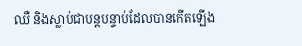ឈឺ និងស្លាប់ជាបន្តបន្ទាប់ដែលបានកើតឡើង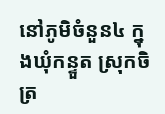នៅភូមិចំនួន៤ ក្នុងឃុំកន្ទួត ស្រុកចិត្រ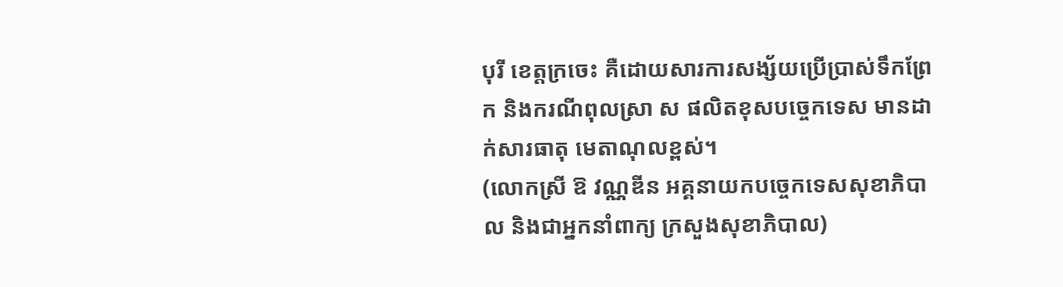បុរី ខេត្តក្រចេះ គឺដោយសារការសង្ស័យប្រើប្រាស់ទឹកព្រែក និងករណីពុលស្រា ស ផលិតខុសបច្ចេកទេស មានដាក់សារធាតុ មេតាណុលខ្ពស់។
(លោកស្រី ឱ វណ្ណឌីន អគ្គនាយកបច្ចេកទេសសុខាភិបាល និងជាអ្នកនាំពាក្យ ក្រសួងសុខាភិបាល)